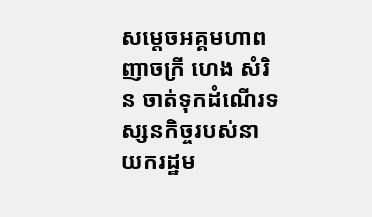សម្តេចអគ្គមហាពញាចក្រី ហេង សំរិន ចាត់ទុកដំណើរទស្សនកិច្ចរបស់នាយករដ្ឋម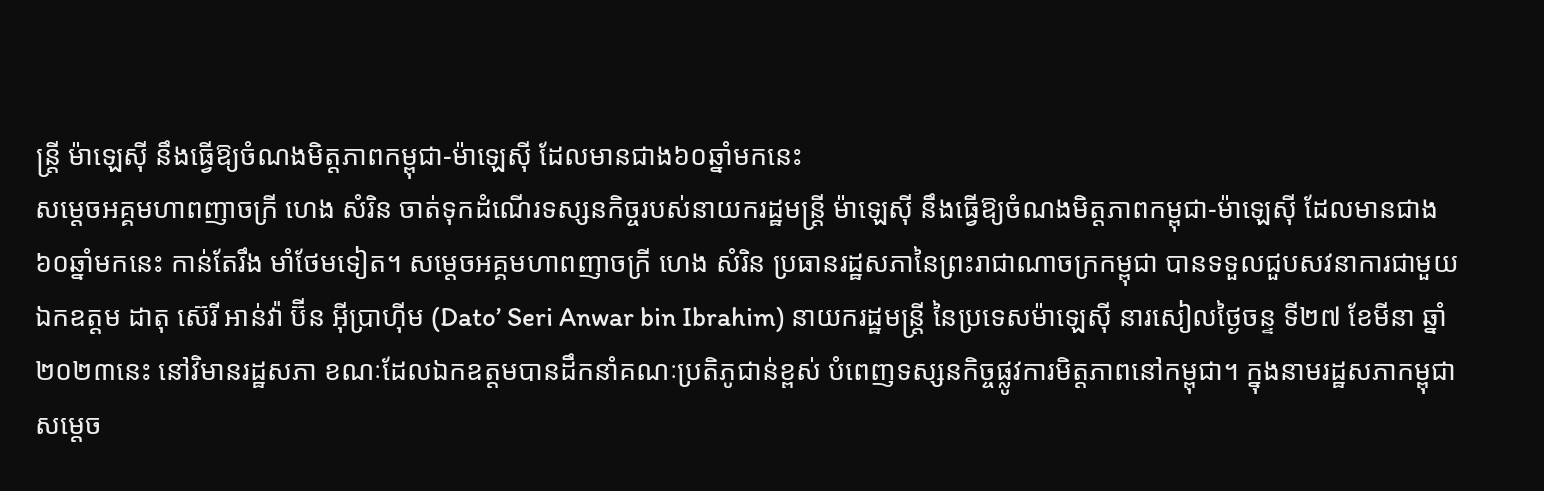ន្រ្តី ម៉ាឡេស៊ី នឹងធ្វើឱ្យចំណងមិត្តភាពកម្ពុជា-ម៉ាឡេស៊ី ដែលមានជាង៦០ឆ្នាំមកនេះ
សម្តេចអគ្គមហាពញាចក្រី ហេង សំរិន ចាត់ទុកដំណើរទស្សនកិច្ចរបស់នាយករដ្ឋមន្រ្តី ម៉ាឡេស៊ី នឹងធ្វើឱ្យចំណងមិត្តភាពកម្ពុជា-ម៉ាឡេស៊ី ដែលមានជាង៦០ឆ្នាំមកនេះ កាន់តែរឹង មាំថែមទៀត។ សម្តេចអគ្គមហាពញាចក្រី ហេង សំរិន ប្រធានរដ្ឋសភានៃព្រះរាជាណាចក្រកម្ពុជា បានទទួលជួបសវនាការជាមួយ ឯកឧត្តម ដាតុ ស៊េរី អាន់វ៉ា ប៊ីន អ៊ីប្រាហ៊ីម (Dato’ Seri Anwar bin Ibrahim) នាយករដ្ឋមន្ត្រី នៃប្រទេសម៉ាឡេស៊ី នារសៀលថ្ងៃចន្ទ ទី២៧ ខែមីនា ឆ្នាំ២០២៣នេះ នៅវិមានរដ្ឋសភា ខណៈដែលឯកឧត្តមបានដឹកនាំគណៈប្រតិភូជាន់ខ្ពស់ បំពេញទស្សនកិច្ចផ្លូវការមិត្តភាពនៅកម្ពុជា។ ក្នុងនាមរដ្ឋសភាកម្ពុជា សម្តេច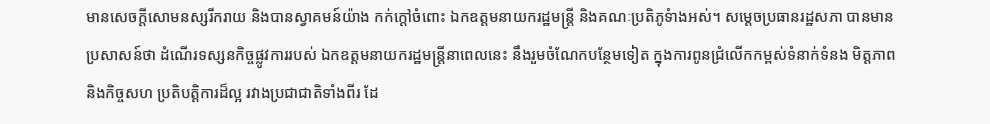មានសេចក្តីសោមនស្សរីករាយ និងបានស្វាគមន៍យ៉ាង កក់ក្ដៅចំពោះ ឯកឧត្តមនាយករដ្ឋមន្រ្តី និងគណៈប្រតិភូទំាងអស់។ សម្តេចប្រធានរដ្ឋសភា បានមានប្រសាសន៍ថា ដំណើរទស្សនកិច្ចផ្លូវការរបស់ ឯកឧត្តមនាយករដ្ឋមន្រ្តីនាពេលនេះ នឹងរួមចំណែកបន្ថែមទៀត ក្នុងការពូនជ្រំលើកកម្ពស់ទំនាក់ទំនង មិត្តភាព និងកិច្ចសហ ប្រតិបត្តិការដ៏ល្អ រវាងប្រជាជាតិទាំងពីរ ដែ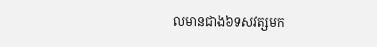លមានជាង៦ទសវត្សមក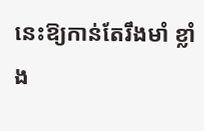នេះឱ្យកាន់តែរឹងមាំ ខ្លាំង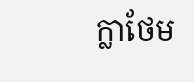ក្លាថែម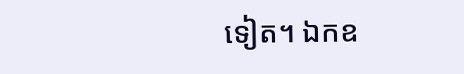ទៀត។ ឯកឧ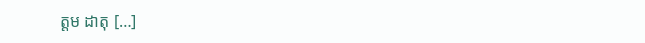ត្តម ដាតុ […]